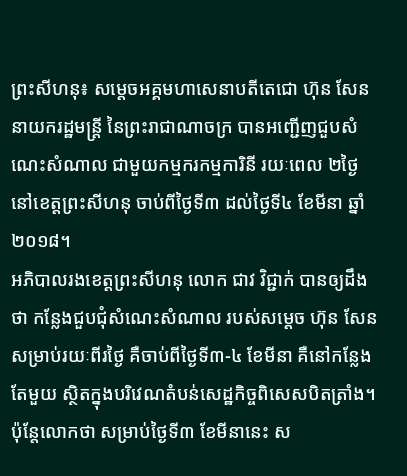ព្រះសីហនុ៖ សម្តេចអគ្គមហាសេនាបតីតេជោ ហ៊ុន សែន នាយករដ្ឋមន្ត្រី នៃព្រះរាជាណាចក្រ បានអញ្ជើញជួបសំណេះសំណាល ជាមួយកម្មករកម្មការិនី រយៈពេល ២ថ្ងៃ នៅខេត្តព្រះសីហនុ ចាប់ពីថ្ងៃទី៣ ដល់ថ្ងៃទី៤ ខែមីនា ឆ្នាំ២០១៨។
អភិបាលរងខេត្តព្រះសីហនុ លោក ជាវ វិជ្ជាក់ បានឲ្យដឹងថា កន្លែងជួបជុំសំណេះសំណាល របស់សម្ដេច ហ៊ុន សែន សម្រាប់រយៈពីរថ្ងៃ គឺចាប់ពីថ្ងៃទី៣-៤ ខែមីនា គឺនៅកន្លែងតែមួយ ស្ថិតក្នុងបរិវេណតំបន់សេដ្ឋកិច្ចពិសេសបិតត្រាំង។ ប៉ុន្តែលោកថា សម្រាប់ថ្ងៃទី៣ ខែមីនានេះ ស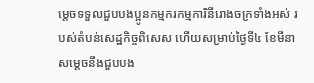ម្ដេចទទួលជួបបងប្អូនកម្មករកម្មការិនីរោងចក្រទាំងអស់ របស់តំបន់សេដ្ឋកិច្ចពិសេស ហើយសម្រាប់ថ្ងៃទី៤ ខែមីនា សម្ដេចនឹងជួបបង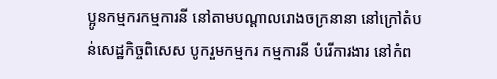ប្អូនកម្មករកម្មការនី នៅតាមបណ្ដាលរោងចក្រនានា នៅក្រៅតំបន់សេដ្ឋកិច្ចពិសេស បូករួមកម្មករ កម្មការនី បំរើការងារ នៅកំព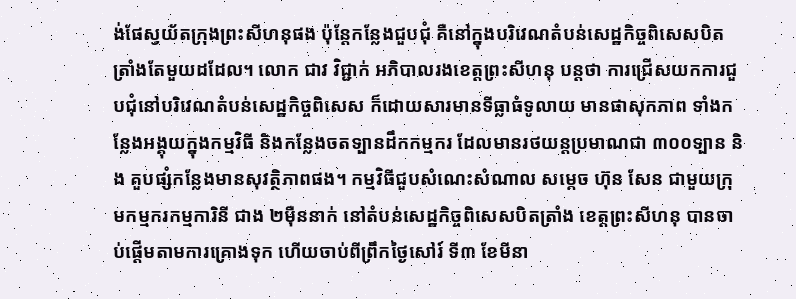ង់ផែស្វយ័តក្រុងព្រះសីហនុផង ប៉ុន្តែកន្លែងជួបជុំ គឺនៅក្នុងបរិវេណតំបន់សេដ្ឋកិច្ចពិសេសបិតត្រាំងតែមួយដដែល។ លោក ជាវ វិជ្ជាក់ អភិបាលរងខេត្តព្រះសីហនុ បន្តថា ការជ្រើសយកការជួបជុំនៅបរិវេណតំបន់សេដ្ឋកិច្ចពិសេស ក៏ដោយសារមានទីធ្លាធំទូលាយ មានផាសុកភាព ទាំងកន្លែងអង្គុយក្នុងកម្មវិធី និងកន្លែងចតទ្បានដឹកកម្មករ ដែលមានរថយន្តប្រមាណជា ៣០០ទ្បាន និង គួបផ្សំកន្លែងមានសុវត្ថិភាពផង។ កម្មវិធីជួបសំណេះសំណាល សម្តេច ហ៊ុន សែន ជាមួយក្រុមកម្មករកម្មការិនី ជាង ២ម៉ឺននាក់ នៅតំបន់សេដ្ឋកិច្ចពិសេសបិតត្រាំង ខេត្តព្រះសីហនុ បានចាប់ផ្តើមតាមការគ្រោងទុក ហើយចាប់ពីព្រឹកថ្ងៃសៅរ៍ ទី៣ ខែមីនា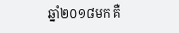ឆ្នាំ២០១៨មក គឺ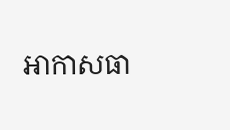អាកាសធា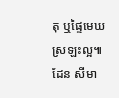តុ ឬផ្ទៃមេឃស្រឡះល្អ៕ ដែន សីមា